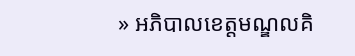» អភិបាលខេត្តមណ្ឌលគិ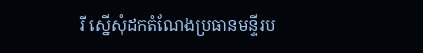រី ស្នើសុំដកតំណែងប្រធានមន្ទីរប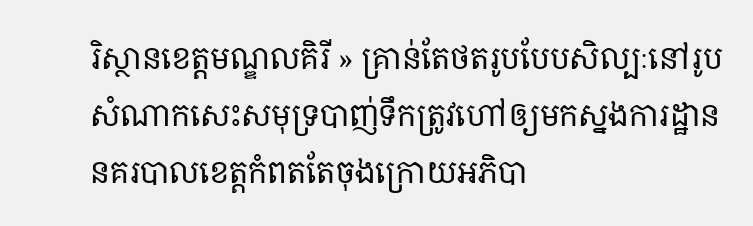រិស្ថានខេត្តមណ្ឌលគិរី » គ្រាន់តែថតរូបបែបសិល្បៈនៅរូបសំណាកសេះសមុទ្របាញ់ទឹកត្រូវហៅឲ្យមកស្នងការដ្ឋាននគរបាលខេត្តកំពតតែចុងក្រោយអភិបា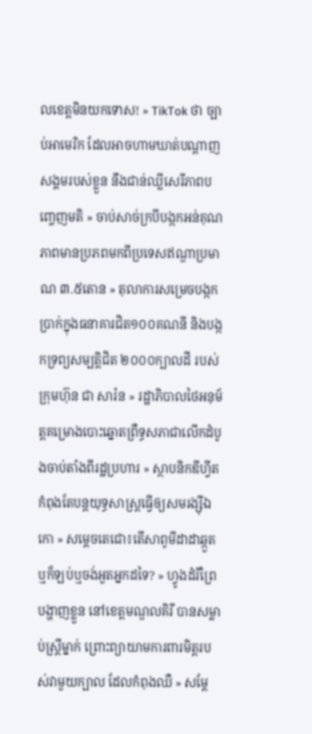លខេត្តមិនយកទោស! » TikTok ថា ច្បាប់អាមេរិក ដែលអាចហាមឃាត់បណ្តាញសង្គមរបស់ខ្លួន នឹងជាន់ឈ្លីសេរីភាពបញ្ចេញមតិ » ចាប់សាច់ក្របីបង្កកអន់គុណភាពមានប្រភពមកពីប្រទេសឥណ្ឌាប្រមាណ ៣.៥តោន » តុលាការសម្រេចបង្កកប្រាក់ក្នុងធនាគារជិត១០០គណនី និងបង្កកទ្រព្យសម្បត្តិជិត ២០០០ក្បាលដី របស់ក្រុមហ៊ុន ជា សារ៉ន » រដ្ឋាភិបាលថៃអនុម័ត្តគម្រោងបោះឆ្នោតព្រឺទ្ធសភាជាលើកដំបូងចាប់តាំងពីរដ្ឋប្រហារ » ស្ថាបនិកឌីហ្វីតកំពុងតែបន្តយុទ្ធសាស្ត្រធ្វើឲ្យសមរង្ស៊ីឯកោ » សម្តេចតេជោ៖តើសាពូមីដាដាឆ្កួតឬក៏ឡប់ឬចង់អួតអ្នកដទៃ? » ហ្វូងដំរីព្រៃបង្ហាញខ្លួន នៅខេត្តមណ្ឌលគិរី បានសម្លាប់ស្ដ្រីម្នាក់ ព្រោះព្យាយាមការពារមិត្តរបស់វាមួយក្បាល ដែលកំពុងឈឺ » សម្ដែ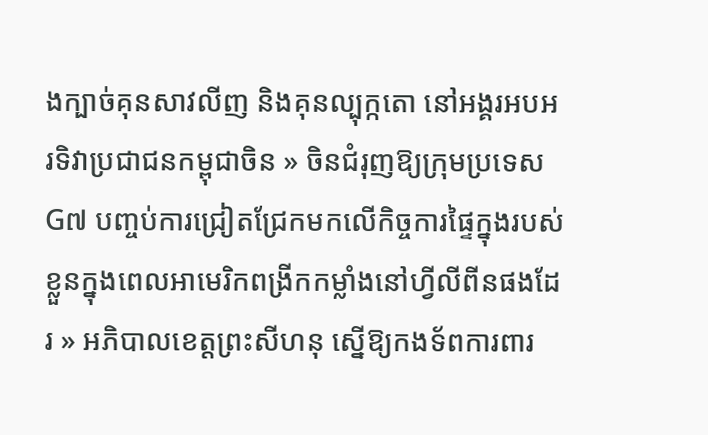ងក្បាច់គុនសាវលីញ និងគុនល្បុក្កតោ នៅអង្គរអបអរទិវាប្រជាជនកម្ពុជាចិន » ចិនជំរុញឱ្យក្រុមប្រទេស G៧ បញ្ចប់ការជ្រៀតជ្រែកមកលើកិច្ចការផ្ទៃក្នុងរបស់ខ្លួនក្នុងពេលអាមេរិកពង្រីកកម្លាំងនៅហ្វីលីពីនផងដែរ » អភិបាលខេត្តព្រះសីហនុ ស្នើឱ្យកងទ័ពការពារ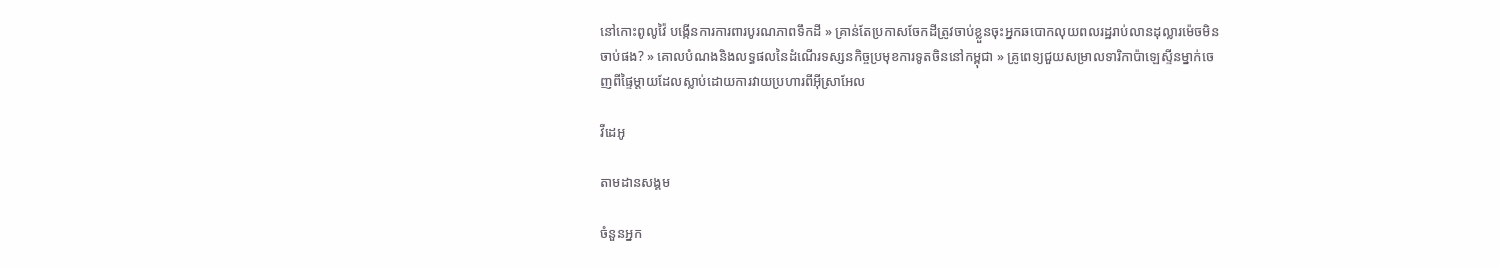នៅកោះពូលូវ៉ៃ បង្កើនការការពារបូរណភាពទឹកដី » គ្រាន់តែប្រកាសចែកដីត្រូវចាប់ខ្លួនចុះអ្នកឆបោកលុយពលរដ្ឋរាប់លានដុល្លារម៉េចមិនចាប់ផង? » គោលបំណងនិងលទ្ធផលនៃដំណើរទស្សនកិច្ចប្រមុខការទូតចិននៅកម្ពុជា » គ្រូពេទ្យជួយសម្រាលទារិកាប៉ាឡេស្ទីនម្នាក់ចេញពីផ្ទៃម្តាយដែលស្លាប់ដោយការវាយប្រហារពីអ៊ីស្រាអែល

វីដេអូ

តាមដានសង្គម

ចំនួនអ្នក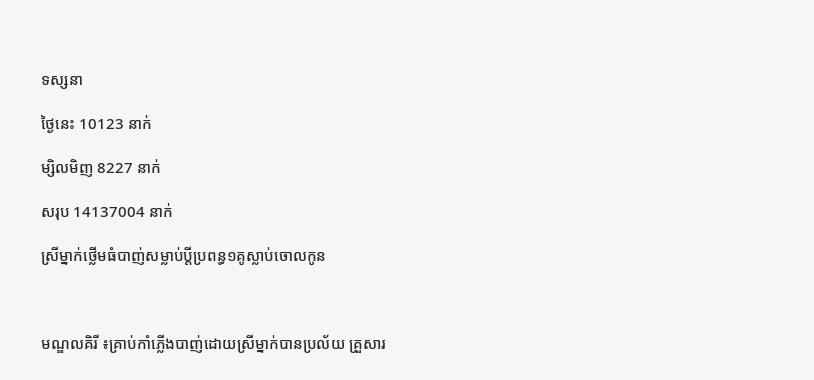ទស្សនា

ថ្ងៃនេះ 10123 នាក់

ម្សិលមិញ 8227 នាក់

សរុប 14137004 នាក់

ស្រីម្នាក់ថ្លើមធំបាញ់សម្លាប់ប្តីប្រពន្ធ១គូស្លាប់ចោលកូន



មណ្ឌលគិរី ៖គ្រាប់កាំភ្លើងបាញ់ដោយស្រីម្នាក់បានប្រល័យ គ្រួសារ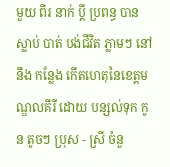មួយ ពីរ នាក់ ប្តី ប្រពន្ធ បាន ស្លាប់ បាត់ បង់ជីវិត ភ្លាមៗ នៅ នឹង កន្លែង កើតហេតុនៃខេត្តមណ្ឌលគីរី ដោយ បន្សល់ទុក កូន តូចៗ ប្រុស - ស្រី ចំនួ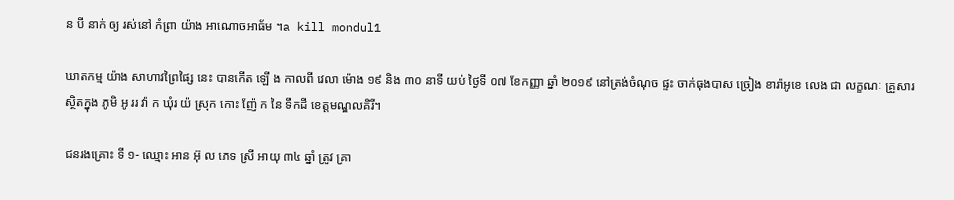ន បី នាក់ ឲ្យ រស់នៅ កំព្រា យ៉ាង អាណោចអាធ័ម ។a kill mondul1

ឃាតកម្ម យ៉ាង សាហាវព្រៃផ្សៃ នេះ បានកើត ឡើ ង កាលពី វេលា ម៉ោង ១៩ និង ៣០ នាទី យប់ ថ្ងៃទី ០៧ ខែកញ្ញា ឆ្នាំ ២០១៩ នៅត្រង់ចំណុច ផ្ទះ ចាក់ធុងបាស ច្រៀង ខារ៉ាអូខេ លេង ជា លក្ខណៈ គ្រួសារ ស្ថិតក្នុង ភូមិ អូ ររ វ៉ា ក ឃុំរ យ៉ ស្រុក កោះ ញ៉ែ ក នៃ ទឹកដី ខេត្តមណ្ឌលគិរី។

ជនរងគ្រោះ ទី ១- ឈ្មោះ អាន អ៊ុ ល ភេទ ស្រី អាយុ ៣៤ ឆ្នាំ ត្រូវ គ្រា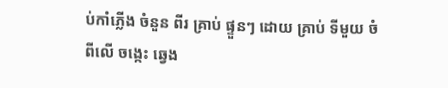ប់កាំភ្លើង ចំនួន ពីរ គ្រាប់ ផ្ទួនៗ ដោយ គ្រាប់ ទីមួយ ចំ ពីលើ ចង្កេះ ឆ្វេង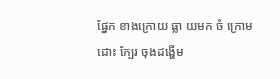ផ្នែក ខាងក្រោយ ធ្លា យមក ចំ ក្រោម ដោះ ក្បែរ ចុងដង្ហើម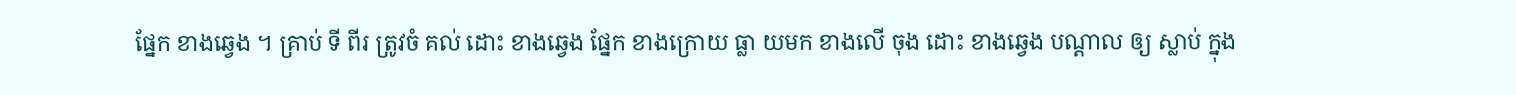ផ្នែក ខាងឆ្វេង ។ គ្រាប់ ទី ពីរ ត្រូវចំ គល់ ដោះ ខាងឆ្វេង ផ្នែក ខាងក្រោយ ធ្លា យមក ខាងលើ ចុង ដោះ ខាងឆ្វេង បណ្តាល ឲ្យ ស្លាប់ ក្នុង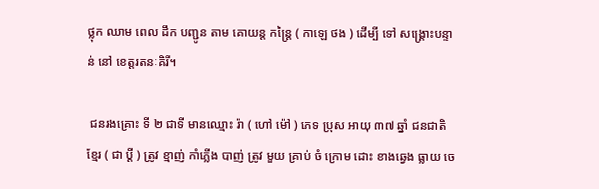ថ្លុក ឈាម ពេល ដឹក បញ្ជូន តាម គោយន្ត កន្ត្រៃ ( កាឡេ ថង ) ដើម្បី ទៅ សង្គ្រោះបន្ទាន់ នៅ ខេត្តរតនៈគិរី។

 ជនរងគ្រោះ ទី ២ ជាទី មានឈ្មោះ រ៉ា ( ហៅ ម៉ៅ ) ភេទ ប្រុស អាយុ ៣៧ ឆ្នាំ ជនជាតិខ្មែរ ( ជា ប្តី ) ត្រូវ ខ្មាញ់ កាំភ្លើង បាញ់ ត្រូវ មួយ គ្រាប់ ចំ ក្រោម ដោះ ខាងឆ្វេង ធ្លាយ ចេ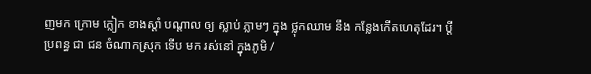ញមក ក្រោម ក្លៀក ខាងស្តាំ បណ្តាល ឲ្យ ស្លាប់ ភ្លាមៗ ក្នុង ថ្លុកឈាម នឹង កន្លែងកើតហេតុដែរ។ ប្តី ប្រពន្ធ ជា ជន ចំណាកស្រុក ទើប មក រស់នៅ ក្នុងភូមិ /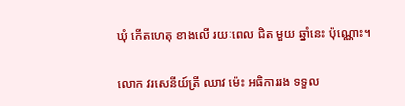ឃុំ កើតហេតុ ខាងលើ រយៈពេល ជិត មួយ ឆ្នាំនេះ ប៉ុណ្ណោះ។

លោក វរសេនីយ៍ត្រី ឈាវ ម៉េះ អធិការរង ទទួល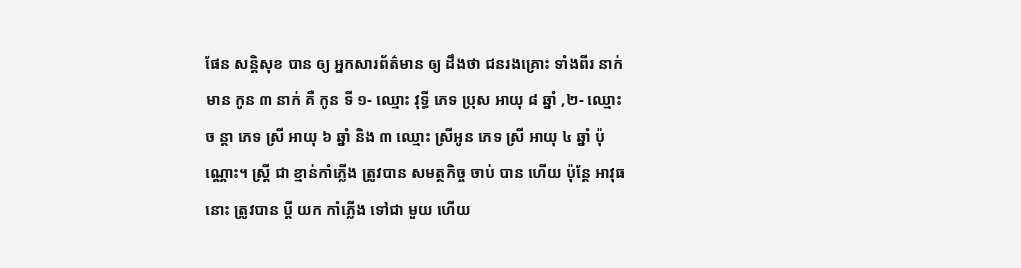ផែន សន្តិសុខ បាន ឲ្យ អ្នកសារព័ត៌មាន ឲ្យ ដឹងថា ជនរងគ្រោះ ទាំងពីរ នាក់ មាន កូន ៣ នាក់ គឺ កូន ទី ១- ឈ្មោះ វុទ្ធី ភេទ ប្រុស អាយុ ៨ ឆ្នាំ ,២- ឈ្មោះ ច ន្តា ភេទ ស្រី អាយុ ៦ ឆ្នាំ និង ៣ ឈ្មោះ ស្រីអូន ភេទ ស្រី អាយុ ៤ ឆ្នាំ ប៉ុណ្ណោះ។ ស្ត្រី ជា ខ្មាន់កាំភ្លើង ត្រូវបាន សមត្ថកិច្ច ចាប់ បាន ហើយ ប៉ុន្តែ អាវុធ នោះ ត្រូវបាន ប្តី យក កាំភ្លើង ទៅជា មួយ ហើយ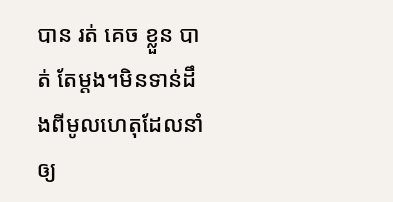បាន រត់ គេច ខ្លួន បាត់ តែម្ដង។មិនទាន់ដឹងពីមូលហេតុដែលនាំឲ្យ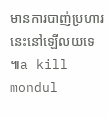មានការបាញ់ប្រហារនេះនៅឡើលយទេ៕a kill mondul